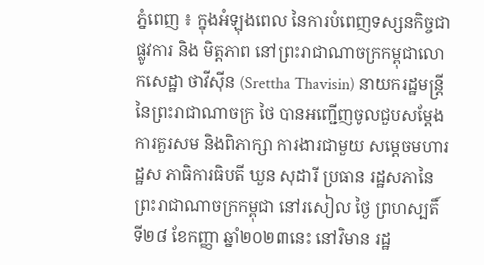ភ្នំពេញ ៖ ក្នុងអំឡុងពេល នៃការបំពេញទស្សនកិច្ចជាផ្លូវការ និង មិត្តភាព នៅព្រះរាជាណាចក្រកម្ពុជាលោកសេដ្ឋា ថាវីស៊ីន (Srettha Thavisin) នាយករដ្ឋមន្រ្ដីនៃព្រះរាជាណាចក្រ ថៃ បានអញ្ជើញចូលជួបសម្តែង ការគួរសម និងពិភាក្សា ការងារជាមួយ សម្តេចមហារដ្ឋស ភាធិការធិបតី ឃួន សុដារី ប្រធាន រដ្ឋសភានៃព្រះរាជាណាចក្រកម្ពុជា នៅរសៀល ថ្ងៃ ព្រហស្បតិ៍ ទី២៨ ខែកញ្ញា ឆ្នាំ២០២៣នេះ នៅវិមាន រដ្ឋ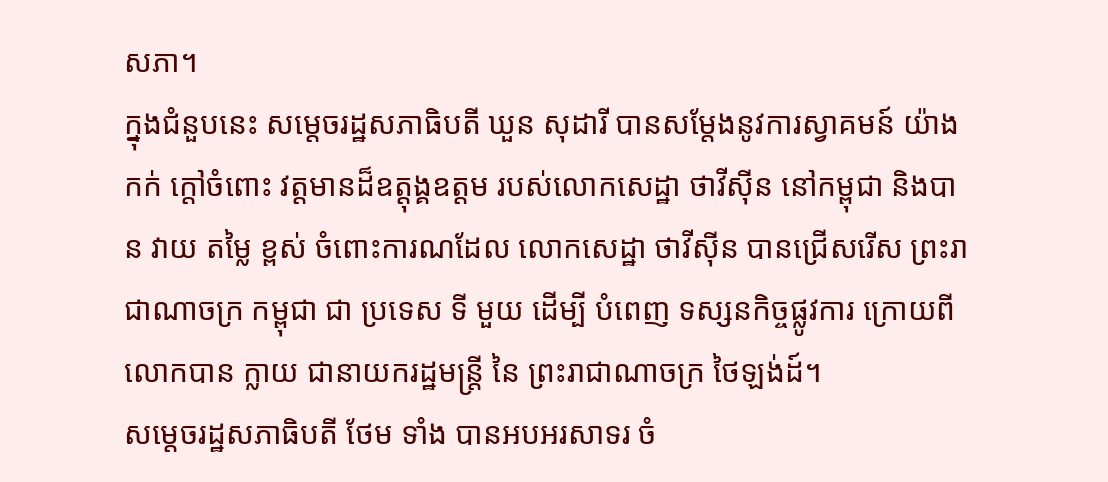សភា។
ក្នុងជំនួបនេះ សម្តេចរដ្ឋសភាធិបតី ឃួន សុដារី បានសម្តែងនូវការស្វាគមន៍ យ៉ាងកក់ ក្តៅចំពោះ វត្តមានដ៏ឧត្តុង្គឧត្តម របស់លោកសេដ្ឋា ថាវីស៊ីន នៅកម្ពុជា និងបាន វាយ តម្លៃ ខ្ពស់ ចំពោះការណដែល លោកសេដ្ឋា ថាវីស៊ីន បានជ្រើសរើស ព្រះរាជាណាចក្រ កម្ពុជា ជា ប្រទេស ទី មួយ ដើម្បី បំពេញ ទស្សនកិច្ចផ្លូវការ ក្រោយពីលោកបាន ក្លាយ ជានាយករដ្ឋមន្ត្រី នៃ ព្រះរាជាណាចក្រ ថៃឡង់ដ៍។
សម្តេចរដ្ឋសភាធិបតី ថែម ទាំង បានអបអរសាទរ ចំ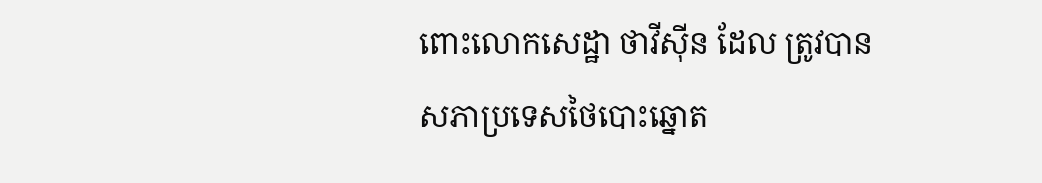ពោះលោកសេដ្ឋា ថាវីស៊ីន ដែល ត្រូវបានសភាប្រទេសថៃបោះឆ្នោត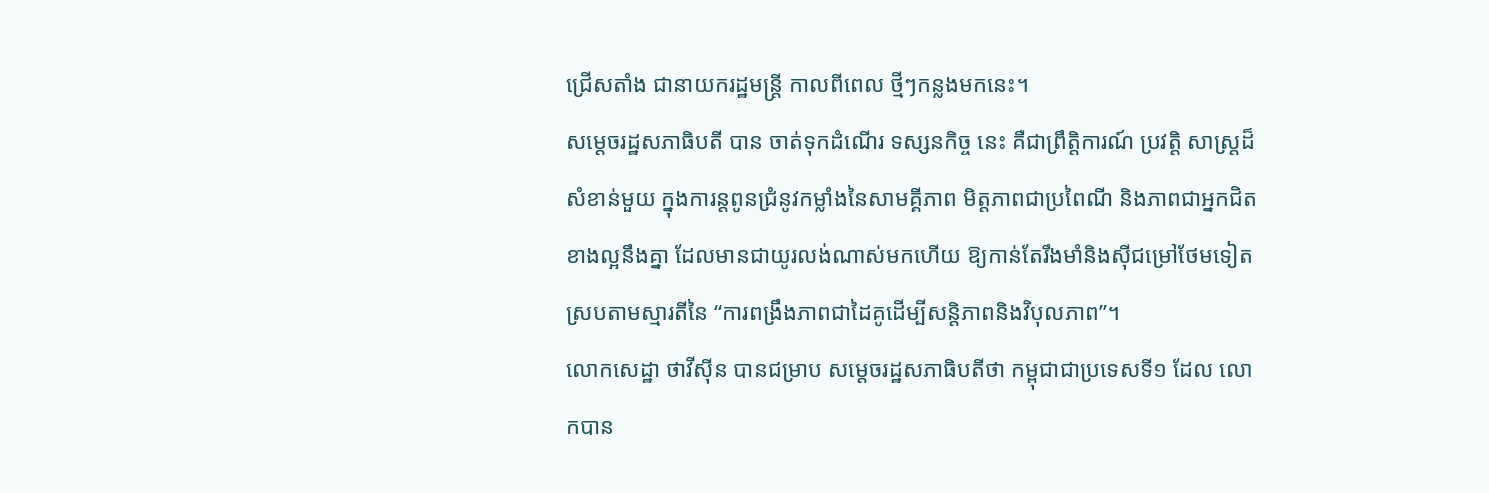ជ្រើសតាំង ជានាយករដ្ឋមន្រ្តី កាលពីពេល ថ្មីៗកន្លងមកនេះ។
សម្តេចរដ្ឋសភាធិបតី បាន ចាត់ទុកដំណើរ ទស្សនកិច្ច នេះ គឺជាព្រឹត្តិការណ៍ ប្រវត្តិ សាស្រ្តដ៏សំខាន់មួយ ក្នុងការន្ដពូនជ្រំនូវកម្លាំងនៃសាមគ្គីភាព មិត្ដភាពជាប្រពៃណី និងភាពជាអ្នកជិតខាងល្អនឹងគ្នា ដែលមានជាយូរលង់ណាស់មកហើយ ឱ្យកាន់តែរឹងមាំនិងស៊ីជម្រៅថែមទៀត ស្របតាមស្មារតីនៃ “ការពង្រឹងភាពជាដៃគូដើម្បីសន្តិភាពនិងវិបុលភាព”។
លោកសេដ្ឋា ថាវីស៊ីន បានជម្រាប សម្តេចរដ្ឋសភាធិបតីថា កម្ពុជាជាប្រទេសទី១ ដែល លោកបាន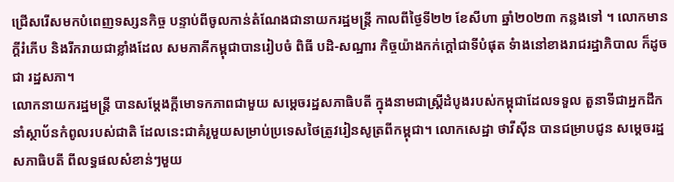ជ្រើសរើសមកបំពេញទស្សនកិច្ច បន្ទាប់ពីចូលកាន់តំណែងជានាយករដ្ឋមន្រ្តី កាលពីថ្ងៃទី២២ ខែសីហា ឆ្នាំ២០២៣ កន្លងទៅ ។ លោកមានក្តីរំភើប និងរីករាយជាខ្លាំងដែល សមភាគីកម្ពុជាបានរៀបចំ ពិធី បដិ-សណ្ឋារ កិច្ចយ៉ាងកក់ក្តៅជាទីបំផុត ទំាងនៅខាងរាជរដ្ឋាភិបាល ក៏ដូចជា រដ្ឋសភា។
លោកនាយករដ្ឋមន្រ្តី បានសម្តែងក្តីមោទកភាពជាមួយ សម្តេចរដ្ឋសភាធិបតី ក្នុងនាមជាស្រ្តីដំបូងរបស់កម្ពុជាដែលទទួល តួនាទីជាអ្នកដឹកនាំស្ថាប័នកំពូលរបស់ជាតិ ដែលនេះជាគំរូមួយសម្រាប់ប្រទេសថៃត្រូវរៀនសូត្រពីកម្ពុជា។ លោកសេដ្ឋា ថាវីស៊ីន បានជម្រាបជូន សម្តេចរដ្ឋសភាធិបតី ពីលទ្ធផលសំខាន់ៗមួយ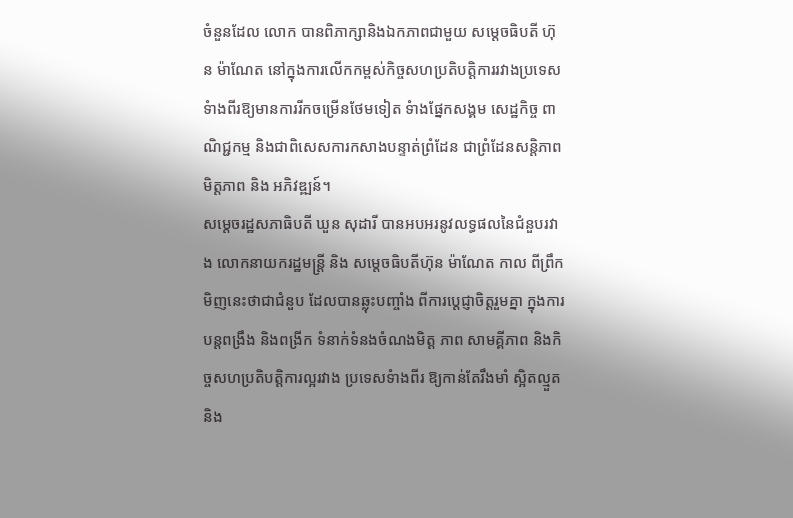ចំនួនដែល លោក បានពិភាក្សានិងឯកភាពជាមួយ សម្តេចធិបតី ហ៊ុន ម៉ាណែត នៅក្នុងការលើកកម្ពស់កិច្ចសហប្រតិបត្តិការរវាងប្រទេសទំាងពីរឱ្យមានការរីកចម្រើនថែមទៀត ទំាងផ្នែកសង្គម សេដ្ឋកិច្ច ពាណិជ្ជកម្ម និងជាពិសេសការកសាងបន្ទាត់ព្រំដែន ជាព្រំដែនសន្តិភាព មិត្តភាព និង អភិវឌ្ឍន៍។
សម្តេចរដ្ឋសភាធិបតី ឃួន សុដារី បានអបអរនូវលទ្ធផលនៃជំនួបរវាង លោកនាយករដ្ឋមន្រ្ដី និង សម្ដេចធិបតីហ៊ុន ម៉ាណែត កាល ពីព្រឹក មិញនេះថាជាជំនួប ដែលបានឆ្លុះបញ្ចាំង ពីការប្តេជ្ញាចិត្តរួមគ្នា ក្នុងការបន្តពង្រឹង និងពង្រីក ទំនាក់ទំនងចំណងមិត្ត ភាព សាមគ្គីភាព និងកិច្ចសហប្រតិបត្តិការល្អរវាង ប្រទេសទំាងពីរ ឱ្យកាន់តែរឹងមាំ ស្អិតល្មួត និង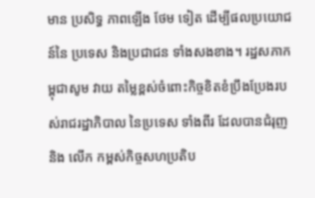មាន ប្រសិទ្ធ ភាពឡើង ថែម ទៀត ដើម្បីផលប្រយោជន៍នៃ ប្រទេស និងប្រជាជន ទាំងសងខាង។ រដ្ឋសភាកម្ពុជាសូម វាយ តម្លៃខ្ពស់ចំពោះកិច្ចខិតខំប្រឹងប្រែងរបស់រាជរដ្ឋាភិបាល នៃប្រទេស ទាំងពីរ ដែលបានជំរុញនិង លើក កម្ពស់កិច្ចសហប្រតិប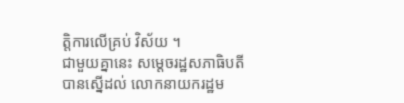ត្តិការលើគ្រប់ វិស័យ ។
ជាមួយគ្នានេះ សម្តេចរដ្ឋសភាធិបតី បានស្នើដល់ លោកនាយករដ្ឋម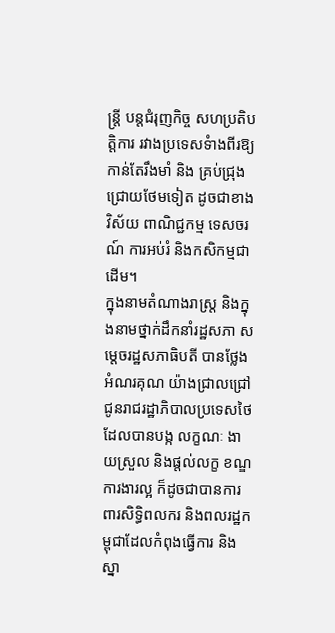ន្រ្តី បន្តជំរុញកិច្ច សហប្រតិបត្តិការ រវាងប្រទេសទំាងពីរឱ្យកាន់តែរឹងមាំ និង គ្រប់ជ្រុង ជ្រោយថែមទៀត ដូចជាខាង វិស័យ ពាណិជ្ជកម្ម ទេសចរណ៍ ការអប់រំ និងកសិកម្មជាដើម។
ក្នុងនាមតំណាងរាស្រ្ត និងក្នុងនាមថ្នាក់ដឹកនាំរដ្ឋសភា សម្តេចរដ្ឋសភាធិបតី បានថ្លែងអំណរគុណ យ៉ាងជ្រាលជ្រៅជូនរាជរដ្ឋាភិបាលប្រទេសថៃ ដែលបានបង្ក លក្ខណៈ ងាយស្រួល និងផ្តល់លក្ខ ខណ្ឌការងារល្អ ក៏ដូចជាបានការពារសិទ្ធិពលករ និងពលរដ្ឋកម្ពុជាដែលកំពុងធ្វើការ និង ស្នា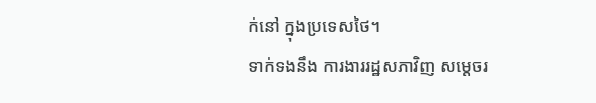ក់នៅ ក្នុងប្រទេសថៃ។
ទាក់ទងនឹង ការងាររដ្ឋសភាវិញ សម្តេចរ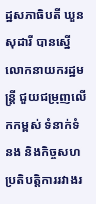ដ្ឋសភាធិបតី ឃួន សុដារី បានស្នើលោកនាយករដ្ឋមន្រ្តី ជួយជម្រុញលើកកម្ពស់ ទំនាក់ទំនង និងកិច្ចសហប្រតិបត្តិការរវាងរ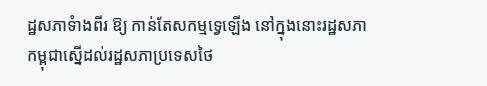ដ្ឋសភាទំាងពីរ ឱ្យ កាន់តែសកម្មទ្វេឡើង នៅក្នុងនោះរដ្ឋសភាកម្ពុជាស្នើដល់រដ្ឋសភាប្រទេសថៃ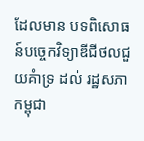ដែលមាន បទពិសោធន៍បច្ចេកវិទ្យាឌីជីថលជួយគំាទ្រ ដល់ រដ្ឋសភាកម្ពុជា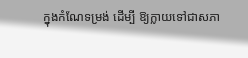ក្នុងកំណែទម្រង់ ដើម្បី ឱ្យក្លាយទៅជាសភា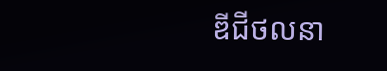ឌីជីថលនា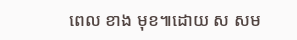ពេល ខាង មុខ៕ដោយ ស សម